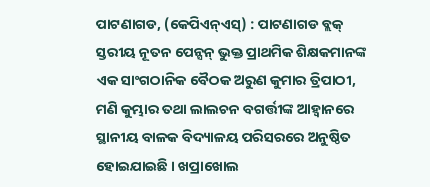ପାଟଣାଗଡ, (କେପିଏନ୍ଏସ୍) : ପାଟଣାଗଡ ବ୍ଲକ୍ ସ୍ତରୀୟ ନୂତନ ପେନ୍ସନ୍ ଭୁକ୍ତ ପ୍ରାଥମିକ ଶିକ୍ଷକମାନଙ୍କ ଏକ ସାଂଗଠାନିକ ବୈଠକ ଅରୁଣ କୁମାର ତ୍ରିପାଠୀ, ମଣି କୁମ୍ଭାର ତଥା ଲାଲଚନ ବଗର୍ତ୍ତୀଙ୍କ ଆହ୍ୱାନରେ ସ୍ଥାନୀୟ ବାଳକ ବିଦ୍ୟାଳୟ ପରିସରରେ ଅନୁଷ୍ଠିତ ହୋଇଯାଇଛି । ଖପ୍ରାଖୋଲ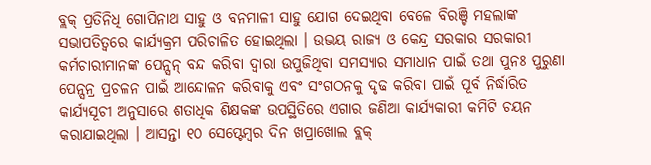ବ୍ଲକ୍ ପ୍ରତିନିଧି ଗୋପିନାଥ ସାହୁ ଓ ବନମାଳୀ ସାହୁ ଯୋଗ ଦେଇଥିବା ବେଳେ ବିରଞ୍ଚି ମହଲାଙ୍କ ସଭାପତିତ୍ୱରେ କାର୍ଯ୍ୟକ୍ରମ ପରିଚାଳିତ ହୋଇଥିଲା । ଉଭୟ ରାଜ୍ୟ ଓ କେନ୍ଦ୍ର ସରକାର ସରକାରୀ କର୍ମଚାରୀମାନଙ୍କ ପେନ୍ସନ୍ ବନ୍ଦ କରିବା ଦ୍ୱାରା ଉପୁଜିଥିବା ସମସ୍ୟାର ସମାଧାନ ପାଇଁ ତଥା ପୁନଃ ପୁରୁଣା ପେନ୍ସନ୍ର ପ୍ରଚଳନ ପାଇଁ ଆନ୍ଦୋଳନ କରିବାକୁ ଏବଂ ସଂଗଠନକୁ ଦୃଢ କରିବା ପାଇଁ ପୂର୍ବ ନିର୍ଦ୍ଧାରିତ କାର୍ଯ୍ୟସୂଚୀ ଅନୁସାରେ ଶତାଧିକ ଶିକ୍ଷକଙ୍କ ଉପସ୍ଥିତିରେ ଏଗାର ଜଣିଆ କାର୍ଯ୍ୟକାରୀ କମିଟି ଚୟନ କରାଯାଇଥିଲା । ଆସନ୍ତା ୧୦ ସେପ୍ଟେମ୍ବର ଦିନ ଖପ୍ରାଖୋଲ ବ୍ଲକ୍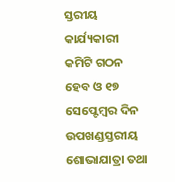ସ୍ତରୀୟ କାର୍ଯ୍ୟକାରୀ କମିଟି ଗଠନ ହେବ ଓ ୧୭ ସେପ୍ଟେମ୍ବର ଦିନ ଉପଖଣ୍ଡସ୍ତରୀୟ ଶୋଭାଯାତ୍ରା ତଥା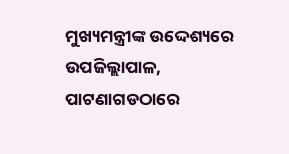ମୁଖ୍ୟମନ୍ତ୍ରୀଙ୍କ ଉଦ୍ଦେଶ୍ୟରେ ଉପଜିଲ୍ଲାପାଳ, ପାଟଣାଗଡଠାରେ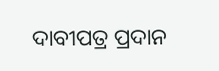ଦାବୀପତ୍ର ପ୍ରଦାନ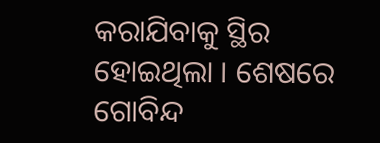କରାଯିବାକୁ ସ୍ଥିର ହୋଇଥିଲା । ଶେଷରେ ଗୋବିନ୍ଦ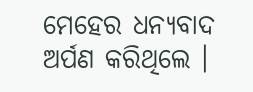ମେହେର ଧନ୍ୟବାଦ ଅର୍ପଣ କରିଥିଲେ ।